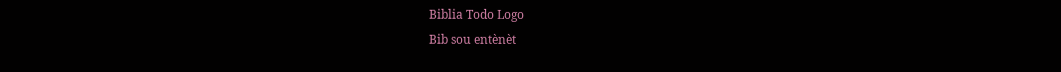Biblia Todo Logo
Bib sou entènèt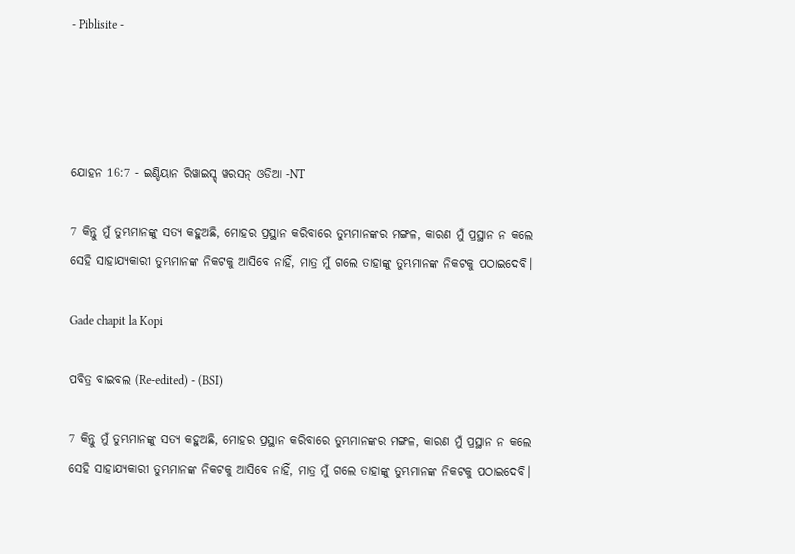- Piblisite -




ଯୋହନ 16:7 - ଇଣ୍ଡିୟାନ ରିୱାଇସ୍ଡ୍ ୱରସନ୍ ଓଡିଆ -NT

7 କିନ୍ତୁ ମୁଁ ତୁମ୍ଭମାନଙ୍କୁ ସତ୍ୟ କହୁଅଛି, ମୋହର ପ୍ରସ୍ଥାନ କରିବାରେ ତୁମ୍ଭମାନଙ୍କର ମଙ୍ଗଳ, କାରଣ ମୁଁ ପ୍ରସ୍ଥାନ ନ କଲେ ସେହି ସାହାଯ୍ୟକାରୀ ତୁମ୍ଭମାନଙ୍କ ନିକଟକୁ ଆସିବେ ନାହିଁ, ମାତ୍ର ମୁଁ ଗଲେ ତାହାଙ୍କୁ ତୁମ୍ଭମାନଙ୍କ ନିକଟକୁ ପଠାଇଦେବି।

Gade chapit la Kopi

ପବିତ୍ର ବାଇବଲ (Re-edited) - (BSI)

7 କିନ୍ତୁ ମୁଁ ତୁମ୍ଭମାନଙ୍କୁ ସତ୍ୟ କହୁଅଛି, ମୋହର ପ୍ରସ୍ଥାନ କରିବାରେ ତୁମ୍ଭମାନଙ୍କର ମଙ୍ଗଳ, କାରଣ ମୁଁ ପ୍ରସ୍ଥାନ ନ କଲେ ସେହି ସାହାଯ୍ୟକାରୀ ତୁମ୍ଭମାନଙ୍କ ନିକଟକୁ ଆସିବେ ନାହିଁ, ମାତ୍ର ମୁଁ ଗଲେ ତାହାଙ୍କୁ ତୁମ୍ଭମାନଙ୍କ ନିକଟକୁ ପଠାଇଦେବି।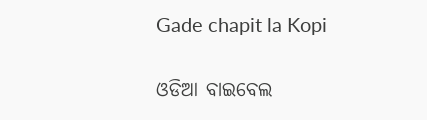Gade chapit la Kopi

ଓଡିଆ ବାଇବେଲ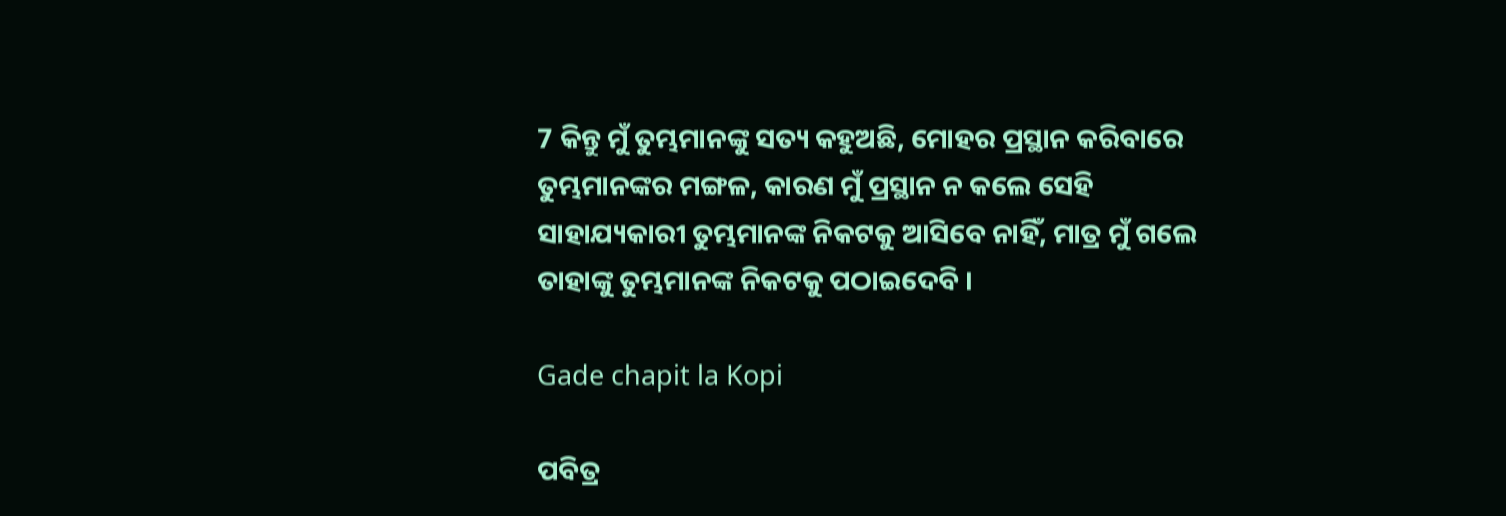7 କିନ୍ତୁ ମୁଁ ତୁମ୍ଭମାନଙ୍କୁ ସତ୍ୟ କହୁଅଛି, ମୋହର ପ୍ରସ୍ଥାନ କରିବାରେ ତୁମ୍ଭମାନଙ୍କର ମଙ୍ଗଳ, କାରଣ ମୁଁ ପ୍ରସ୍ଥାନ ନ କଲେ ସେହି ସାହାଯ୍ୟକାରୀ ତୁମ୍ଭମାନଙ୍କ ନିକଟକୁ ଆସିବେ ନାହିଁ, ମାତ୍ର ମୁଁ ଗଲେ ତାହାଙ୍କୁ ତୁମ୍ଭମାନଙ୍କ ନିକଟକୁ ପଠାଇଦେବି ।

Gade chapit la Kopi

ପବିତ୍ର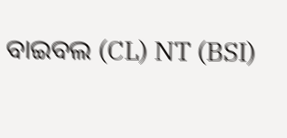ବାଇବଲ (CL) NT (BSI)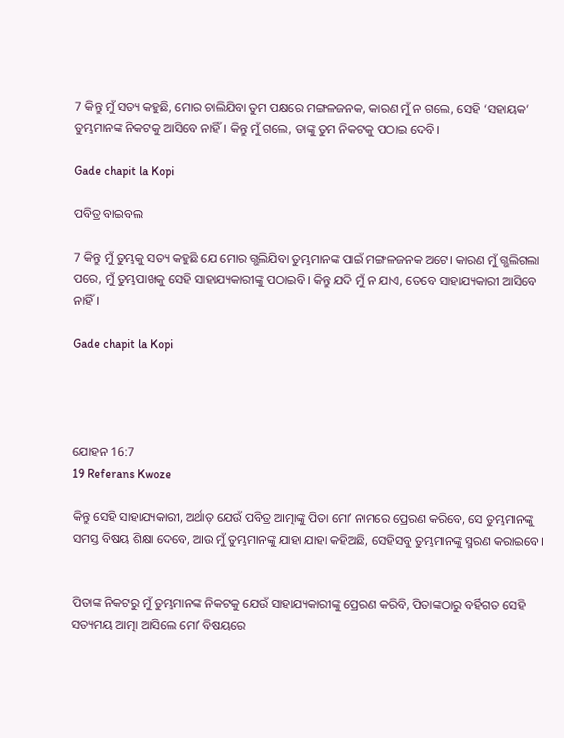7 କିନ୍ତୁ ମୁଁ ସତ୍ୟ କହୁଛି, ମୋର ଚାଲିଯିବା ତୁମ ପକ୍ଷରେ ମଙ୍ଗଳଜନକ, କାରଣ ମୁଁ ନ ଗଲେ, ସେହି ‘ସହାୟକ’ ତୁମ୍ଭମାନଙ୍କ ନିକଟକୁ ଆସିବେ ନାହିଁ। କିନ୍ତୁ ମୁଁ ଗଲେ, ତାଙ୍କୁ ତୁମ ନିକଟକୁ ପଠାଇ ଦେବି।

Gade chapit la Kopi

ପବିତ୍ର ବାଇବଲ

7 କିନ୍ତୁ ମୁଁ ତୁମ୍ଭକୁ ସତ୍ୟ କହୁଛି ଯେ ମୋର ଗ୍ଭଲିଯିବା ତୁମ୍ଭମାନଙ୍କ ପାଇଁ ମଙ୍ଗଳଜନକ ଅଟେ। କାରଣ ମୁଁ ଗ୍ଭଲିଗଲା ପରେ, ମୁଁ ତୁମ୍ଭପାଖକୁ ସେହି ସାହାଯ୍ୟକାରୀଙ୍କୁ ପଠାଇବି। କିନ୍ତୁ ଯଦି ମୁଁ ନ ଯାଏ, ତେବେ ସାହାଯ୍ୟକାରୀ ଆସିବେ ନାହିଁ।

Gade chapit la Kopi




ଯୋହନ 16:7
19 Referans Kwoze

କିନ୍ତୁ ସେହି ସାହାଯ୍ୟକାରୀ, ଅର୍ଥାତ୍‍ ଯେଉଁ ପବିତ୍ର ଆତ୍ମାଙ୍କୁ ପିତା ମୋʼ ନାମରେ ପ୍ରେରଣ କରିବେ, ସେ ତୁମ୍ଭମାନଙ୍କୁ ସମସ୍ତ ବିଷୟ ଶିକ୍ଷା ଦେବେ, ଆଉ ମୁଁ ତୁମ୍ଭମାନଙ୍କୁ ଯାହା ଯାହା କହିଅଛି, ସେହିସବୁ ତୁମ୍ଭମାନଙ୍କୁ ସ୍ମରଣ କରାଇବେ।


ପିତାଙ୍କ ନିକଟରୁ ମୁଁ ତୁମ୍ଭମାନଙ୍କ ନିକଟକୁ ଯେଉଁ ସାହାଯ୍ୟକାରୀଙ୍କୁ ପ୍ରେରଣ କରିବି, ପିତାଙ୍କଠାରୁ ବର୍ହିଗତ ସେହି ସତ୍ୟମୟ ଆତ୍ମା ଆସିଲେ ମୋʼ ବିଷୟରେ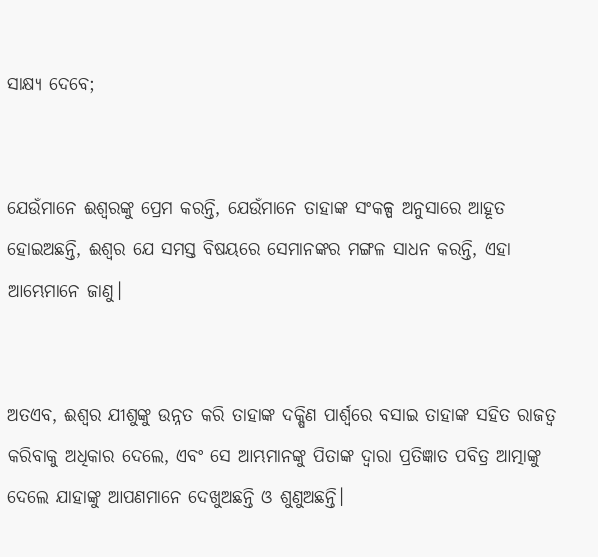ସାକ୍ଷ୍ୟ ଦେବେ;


ଯେଉଁମାନେ ଈଶ୍ବରଙ୍କୁ ପ୍ରେମ କରନ୍ତି, ଯେଉଁମାନେ ତାହାଙ୍କ ସଂକଳ୍ପ ଅନୁସାରେ ଆହୂତ ହୋଇଅଛନ୍ତି, ଈଶ୍ବର ଯେ ସମସ୍ତ ବିଷୟରେ ସେମାନଙ୍କର ମଙ୍ଗଳ ସାଧନ କରନ୍ତି, ଏହା ଆମ୍ଭେମାନେ ଜାଣୁ।


ଅତଏବ, ଈଶ୍ବର ଯୀଶୁଙ୍କୁ ଉନ୍ନତ କରି ତାହାଙ୍କ ଦକ୍ଷିଣ ପାର୍ଶ୍ୱରେ ବସାଇ ତାହାଙ୍କ ସହିତ ରାଜତ୍ୱ କରିବାକୁ ଅଧିକାର ଦେଲେ, ଏବଂ ସେ ଆମ୍ଭମାନଙ୍କୁ ପିତାଙ୍କ ଦ୍ୱାରା ପ୍ରତିଜ୍ଞାତ ପବିତ୍ର ଆତ୍ମାଙ୍କୁ ଦେଲେ ଯାହାଙ୍କୁ ଆପଣମାନେ ଦେଖୁଅଛନ୍ତି ଓ ଶୁଣୁଅଛନ୍ତି।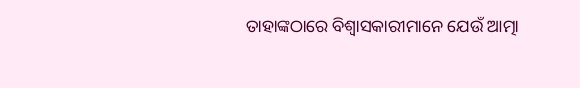ତାହାଙ୍କଠାରେ ବିଶ୍ୱାସକାରୀମାନେ ଯେଉଁ ଆତ୍ମା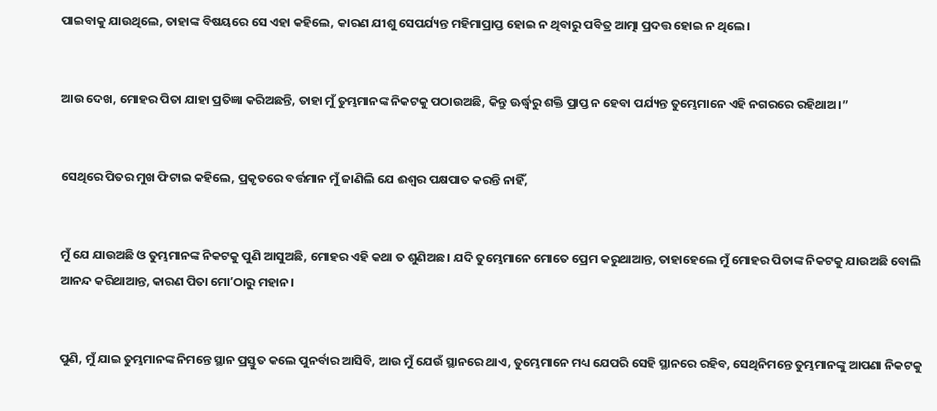ପାଇବାକୁ ଯାଉଥିଲେ, ତାହାଙ୍କ ବିଷୟରେ ସେ ଏହା କହିଲେ, କାରଣ ଯୀଶୁ ସେପର୍ଯ୍ୟନ୍ତ ମହିମାପ୍ରାପ୍ତ ହୋଇ ନ ଥିବାରୁ ପବିତ୍ର ଆତ୍ମା ପ୍ରଦତ୍ତ ହୋଇ ନ ଥିଲେ।


ଆଉ ଦେଖ, ମୋହର ପିତା ଯାହା ପ୍ରତିଜ୍ଞା କରିଅଛନ୍ତି, ତାହା ମୁଁ ତୁମ୍ଭମାନଙ୍କ ନିକଟକୁ ପଠାଉଅଛି, କିନ୍ତୁ ଊର୍ଦ୍ଧ୍ୱରୁ ଶକ୍ତି ପ୍ରାପ୍ତ ନ ହେବା ପର୍ଯ୍ୟନ୍ତ ତୁମ୍ଭେମାନେ ଏହି ନଗରରେ ରହିଥାଅ।”


ସେଥିରେ ପିତର ମୁଖ ଫିଟାଇ କହିଲେ, ପ୍ରକୃତରେ ବର୍ତ୍ତମାନ ମୁଁ ଜାଣିଲି ଯେ ଈଶ୍ବର ପକ୍ଷପାତ କରନ୍ତି ନାହିଁ,


ମୁଁ ଯେ ଯାଉଅଛି ଓ ତୁମ୍ଭମାନଙ୍କ ନିକଟକୁ ପୁଣି ଆସୁଅଛି, ମୋହର ଏହି କଥା ତ ଶୁଣିଅଛ। ଯଦି ତୁମ୍ଭେମାନେ ମୋତେ ପ୍ରେମ କରୁଥାଆନ୍ତ, ତାହାହେଲେ ମୁଁ ମୋହର ପିତାଙ୍କ ନିକଟକୁ ଯାଉଅଛି ବୋଲି ଆନନ୍ଦ କରିଥାଆନ୍ତ, କାରଣ ପିତା ମୋʼଠାରୁ ମହାନ।


ପୁଣି, ମୁଁ ଯାଇ ତୁମ୍ଭମାନଙ୍କ ନିମନ୍ତେ ସ୍ଥାନ ପ୍ରସ୍ତୁତ କଲେ ପୁନର୍ବାର ଆସିବି, ଆଉ ମୁଁ ଯେଉଁ ସ୍ଥାନରେ ଥାଏ, ତୁମ୍ଭେମାନେ ମଧ୍ୟ ଯେପରି ସେହି ସ୍ଥାନରେ ରହିବ, ସେଥିନିମନ୍ତେ ତୁମ୍ଭମାନଙ୍କୁ ଆପଣା ନିକଟକୁ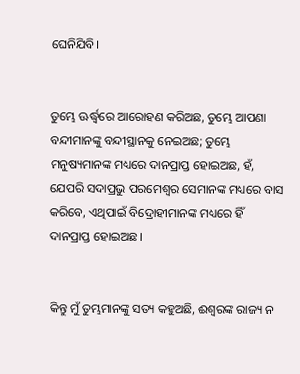ଘେନିଯିବି।


ତୁମ୍ଭେ ଊର୍ଦ୍ଧ୍ୱରେ ଆରୋହଣ କରିଅଛ, ତୁମ୍ଭେ ଆପଣା ବନ୍ଦୀମାନଙ୍କୁ ବନ୍ଦୀସ୍ଥାନକୁ ନେଇଅଛ; ତୁମ୍ଭେ ମନୁଷ୍ୟମାନଙ୍କ ମଧ୍ୟରେ ଦାନପ୍ରାପ୍ତ ହୋଇଅଛ, ହଁ, ଯେପରି ସଦାପ୍ରଭୁ ପରମେଶ୍ୱର ସେମାନଙ୍କ ମଧ୍ୟରେ ବାସ କରିବେ, ଏଥିପାଇଁ ବିଦ୍ରୋହୀମାନଙ୍କ ମଧ୍ୟରେ ହିଁ ଦାନପ୍ରାପ୍ତ ହୋଇଅଛ।


କିନ୍ତୁ ମୁଁ ତୁମ୍ଭମାନଙ୍କୁ ସତ୍ୟ କହୁଅଛି, ଈଶ୍ବରଙ୍କ ରାଜ୍ୟ ନ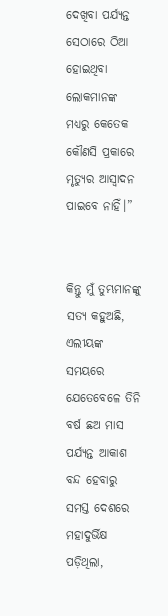ଦେଖିବା ପର୍ଯ୍ୟନ୍ତ ସେଠାରେ ଠିଆ ହୋଇଥିବା ଲୋକମାନଙ୍କ ମଧ୍ୟରୁ କେତେକ କୌଣସି ପ୍ରକାରେ ମୃତ୍ୟୁର ଆସ୍ୱାଦନ ପାଇବେ ନାହିଁ।”


କିନ୍ତୁ ମୁଁ ତୁମ୍ଭମାନଙ୍କୁ ସତ୍ୟ କହୁଅଛି, ଏଲୀୟଙ୍କ ସମୟରେ ଯେତେବେଳେ ତିନି ବର୍ଷ ଛଅ ମାସ ପର୍ଯ୍ୟନ୍ତ ଆକାଶ ବନ୍ଦ ହେବାରୁ ସମସ୍ତ ଦେଶରେ ମହାଦୁର୍ଭିକ୍ଷ ପଡ଼ିଥିଲା,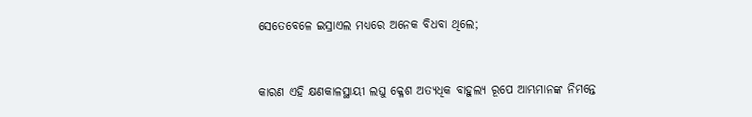ସେତେବେଳେ ଇସ୍ରାଏଲ ମଧ୍ୟରେ ଅନେକ ବିଧବା ଥିଲେ;


କାରଣ ଏହି କ୍ଷଣକାଳସ୍ଥାୟୀ ଲଘୁ କ୍ଳେଶ ଅତ୍ୟଧିକ ବାହୁଲ୍ୟ ରୂପେ ଆମ୍ଭମାନଙ୍କ ନିମନ୍ତେ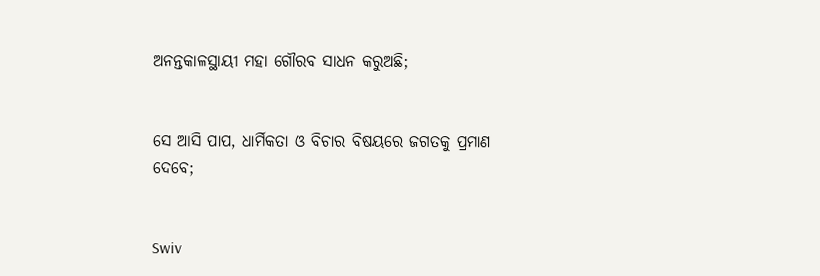ଅନନ୍ତକାଳସ୍ଥାୟୀ ମହା ଗୌରବ ସାଧନ କରୁଅଛି;


ସେ ଆସି ପାପ, ଧାର୍ମିକତା ଓ ବିଚାର ବିଷୟରେ ଜଗତକୁ ପ୍ରମାଣ ଦେବେ;


Swiv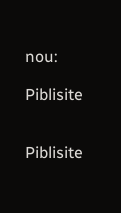nou:

Piblisite


Piblisite